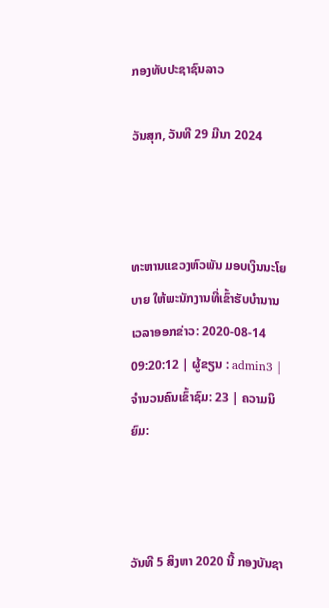ກອງທັບປະຊາຊົນລາວ

ວັນສຸກ, ວັນທີ 29 ມີນາ 2024



ທະຫານແຂວງຫົວພັນ ມອບເງິນນະໂຍບາຍ ໃຫ້ພະນັກງານທີ່ເຂົ້າຮັບບໍານານ
ເວລາອອກຂ່າວ: 2020-08-14 09:20:12 | ຜູ້ຂຽນ : admin3 | ຈຳນວນຄົນເຂົ້າຊົມ: 23 | ຄວາມນິຍົມ:



ວັນທີ 5 ສິງຫາ 2020 ນີ້ ກອງບັນຊາ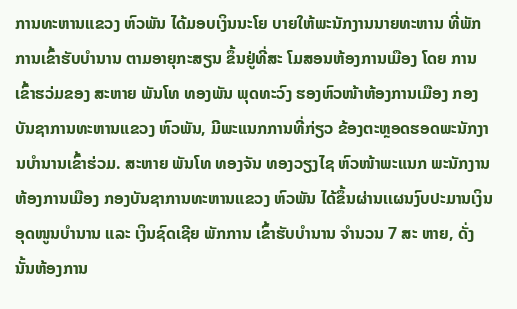ການທະຫານແຂວງ ຫົວພັນ ໄດ້ມອບເງິນນະໂຍ ບາຍໃຫ້ພະນັກງານນາຍທະຫານ ທີ່ພັກການເຂົ້າຮັບບໍານານ ຕາມອາຍຸກະສຽນ ຂຶ້ນຢູ່ທີ່ສະ ໂມສອນຫ້ອງການເມືອງ ໂດຍ ການເຂົ້າຮວ່ມຂອງ ສະຫາຍ ພັນໂທ ທອງພັນ ພຸດທະວົງ ຮອງຫົວໜ້າຫ້ອງການເມືອງ ກອງບັນຊາການທະຫານແຂວງ ຫົວພັນ, ມີພະແນກການທີ່ກ່ຽວ ຂ້ອງຕະຫຼອດຮອດພະນັກງານບໍານານເຂົ້າຮ່ວມ. ສະຫາຍ ພັນໂທ ທອງຈັນ ທອງວຽງໄຊ ຫົວໜ້າພະແນກ ພະນັກງານ ຫ້ອງການເມືອງ ກອງບັນຊາການທະຫານແຂວງ ຫົວພັນ ໄດ້ຂຶ້ນຜ່ານເເຜນງົບປະມານເງິນອຸດໜູນບໍານານ ແລະ ເງິນຊົດເຊີຍ ພັກການ ເຂົ້າຮັບບໍານານ ຈໍານວນ 7 ສະ ຫາຍ, ດັ່ງນັ້ນຫ້ອງການ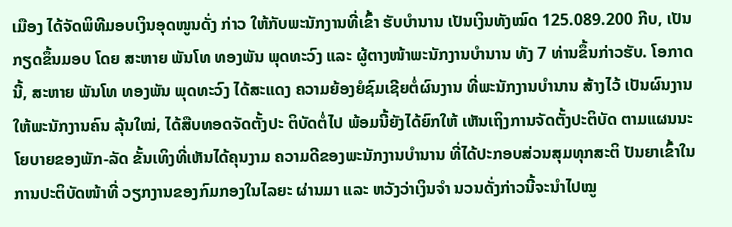ເມືອງ ໄດ້ຈັດພິທີມອບເງິນອຸດໜູນດັ່ງ ກ່າວ ໃຫ້ກັບພະນັກງານທີ່ເຂົ້າ ຮັບບໍານານ ເປັນເງິນທັງໝົດ 125.089.200 ກີບ, ເປັນ ກຽດຂຶ້ນມອບ ໂດຍ ສະຫາຍ ພັນໂທ ທອງພັນ ພຸດທະວົງ ແລະ ຜູ້ຕາງໜ້າພະນັກງານບໍານານ ທັງ 7 ທ່ານຂຶ້ນກ່າວຮັບ. ໂອກາດນີ້, ສະຫາຍ ພັນໂທ ທອງພັນ ພຸດທະວົງ ໄດ້ສະແດງ ຄວາມຍ້ອງຍໍຊົມເຊີຍຕໍ່ຜົນງານ ທີ່ພະນັກງານບໍານານ ສ້າງໄວ້ ເປັນຜົນງານໃຫ້ພະນັກງານຄົນ ລຸ້ນໃໝ່, ໄດ້ສືບທອດຈັດຕັ້ງປະ ຕິບັດຕໍ່ໄປ ພ້ອມນີ້ຍັງໄດ້ຍົກໃຫ້ ເຫັນເຖິງການຈັດຕັ້ງປະຕິບັດ ຕາມແຜນນະໂຍບາຍຂອງພັກ-ລັດ ຂັ້ນເທິງທີ່ເຫັນໄດ້ຄຸນງາມ ຄວາມດີຂອງພະນັກງານບໍານານ ທີ່ໄດ້ປະກອບສ່ວນສຸມທຸກສະຕິ ປັນຍາເຂົ້າໃນການປະຕິບັດໜ້າທີ່ ວຽກງານຂອງກົມກອງໃນໄລຍະ ຜ່ານມາ ແລະ ຫວັງວ່າເງິນຈຳ ນວນດັ່ງກ່າວນີ້ຈະນຳໄປໝູ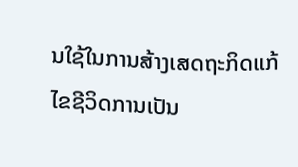ນໃຊ້ໃນການສ້າງເສດຖະກິດແກ້ໄຂຊີວິດການເປັນ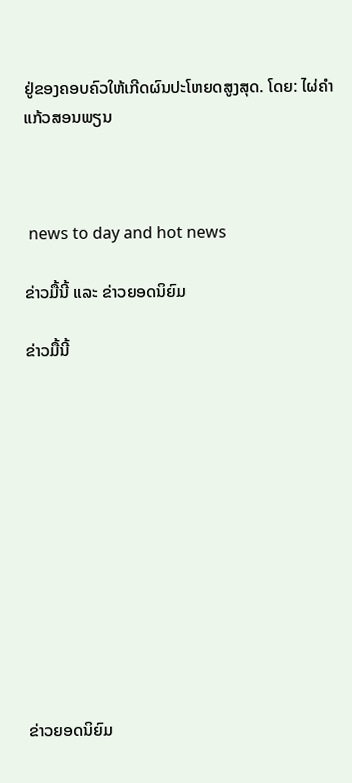ຢູ່ຂອງຄອບຄົວໃຫ້ເກີດຜົນປະໂຫຍດສູງສຸດ. ໂດຍ: ໄຜ່ຄໍາ ແກ້ວສອນພຽນ



 news to day and hot news

ຂ່າວມື້ນີ້ ແລະ ຂ່າວຍອດນິຍົມ

ຂ່າວມື້ນີ້












ຂ່າວຍອດນິຍົມ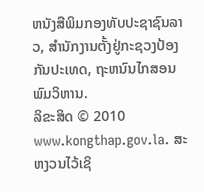ຫນັງສືພິມກອງທັບປະຊາຊົນລາວ, ສຳນັກງານຕັ້ງຢູ່ກະຊວງປ້ອງກັນປະເທດ, ຖະຫນົນໄກສອນພົມວິຫານ.
ລິຂະສິດ © 2010 www.kongthap.gov.la. ສະຫງວນໄວ້ເຊິ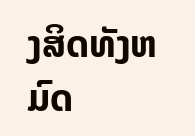ງສິດທັງຫມົດ